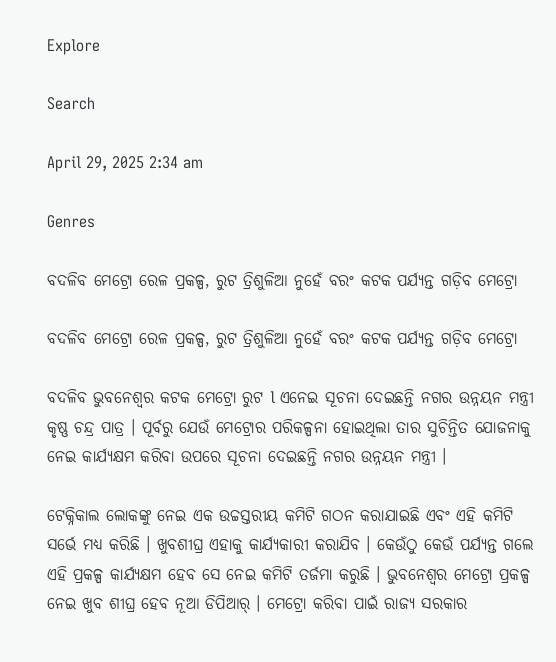Explore

Search

April 29, 2025 2:34 am

Genres

ବଦଳିବ ମେଟ୍ରୋ ରେଳ ପ୍ରକଳ୍ପ, ରୁଟ ତ୍ରିଶୁଳିଆ ନୁହେଁ ବରଂ କଟକ ପର୍ଯ୍ୟନ୍ତ ଗଡ଼ିବ ମେଟ୍ରୋ

ବଦଳିବ ମେଟ୍ରୋ ରେଳ ପ୍ରକଳ୍ପ, ରୁଟ ତ୍ରିଶୁଳିଆ ନୁହେଁ ବରଂ କଟକ ପର୍ଯ୍ୟନ୍ତ ଗଡ଼ିବ ମେଟ୍ରୋ

ବଦଳିବ ଭୁବନେଶ୍ବର କଟକ ମେଟ୍ରୋ ରୁଟ l ଏନେଇ ସୂଚନା ଦେଇଛନ୍ତି ନଗର ଉନ୍ନୟନ ମନ୍ତ୍ରୀ କୃଷ୍ଣ ଚନ୍ଦ୍ର ପାତ୍ର । ପୂର୍ବରୁ ଯେଉଁ ମେଟ୍ରୋର ପରିକଳ୍ପନା ହୋଇଥିଲା ତାର ସୁଚିନ୍ତିତ ଯୋଜନାକୁ ନେଇ କାର୍ଯ୍ୟକ୍ଷମ କରିବା ଉପରେ ସୂଚନା ଦେଇଛନ୍ତି ନଗର ଉନ୍ନୟନ ମନ୍ତ୍ରୀ ।

ଟେକ୍ନିକାଲ ଲୋକଙ୍କୁ ନେଇ ଏକ ଉଚ୍ଚସ୍ତରୀୟ କମିଟି ଗଠନ କରାଯାଇଛି ଏବଂ ଏହି କମିଟି ସର୍ଭେ ମଧ୍ୟ କରିଛି । ଖୁବଶୀଘ୍ର ଏହାକୁ କାର୍ଯ୍ୟକାରୀ କରାଯିବ । କେଉଁଠୁ କେଉଁ ପର୍ଯ୍ୟନ୍ତ ଗଲେ ଏହି ପ୍ରକଳ୍ପ କାର୍ଯ୍ୟକ୍ଷମ ହେବ ସେ ନେଇ କମିଟି ତର୍ଜମା କରୁଛି । ଭୁବନେଶ୍ୱର ମେଟ୍ରୋ ପ୍ରକଳ୍ପ ନେଇ ଖୁବ ଶୀଘ୍ର ହେବ ନୂଆ ଡିପିଆର୍ । ମେଟ୍ରୋ କରିବା ପାଇଁ ରାଜ୍ୟ ସରକାର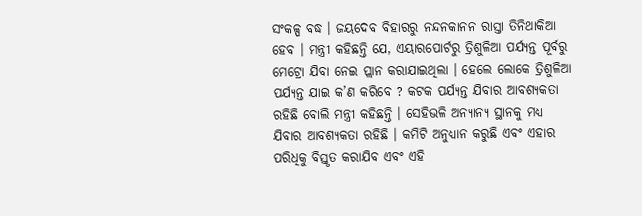ସଂକଳ୍ପ ବଦ୍ଧ । ଜୟଦେବ ବିହାରରୁ ନନ୍ଦନକାନନ ରାସ୍ତା ତିନିଥାକିଆ ହେବ । ମନ୍ତ୍ରୀ କହିଛନ୍ତି ଯେ, ଏୟାରପୋର୍ଟରୁ ତ୍ରିଶୁଳିଆ ପର୍ଯ୍ୟନ୍ତ ପୂର୍ବରୁ ମେଟ୍ରୋ ଯିବା ନେଇ ପ୍ଲାନ କରାଯାଇଥିଲା । ହେଲେ ଲୋକେ ତ୍ରିଶୁଳିଆ ପର୍ଯ୍ୟନ୍ତ ଯାଇ କ’ଣ କରିବେ ? କଟକ ପର୍ଯ୍ୟନ୍ତ ଯିବାର ଆବଶ୍ୟକତା ରହିଛି ବୋଲି ମନ୍ତ୍ରୀ କହିଛନ୍ତି । ସେହିଭଳି ଅନ୍ୟାନ୍ୟ ସ୍ଥାନକୁ ମଧ୍ୟ ଯିବାର ଆବଶ୍ୟକତା ରହିଛି । କମିଟି ଅନୁଧ୍ୟାନ କରୁଛି ଏବଂ ଏହାର ପରିଧିକୁ ବିସ୍ତୃତ କରାଯିବ ଏବଂ ଏହି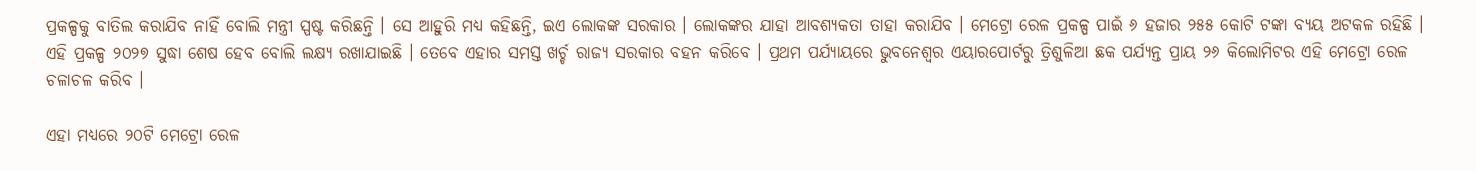ପ୍ରକଳ୍ପକୁ ବାତିଲ କରାଯିବ ନାହିଁ ବୋଲି ମନ୍ତ୍ରୀ ସ୍ପଷ୍ଟ କରିଛନ୍ତି । ସେ ଆହୁରି ମଧ୍ୟ କହିଛନ୍ତି, ଇଏ ଲୋକଙ୍କ ସରକାର । ଲୋକଙ୍କର ଯାହା ଆବଶ୍ୟକତା ତାହା କରାଯିବ । ମେଟ୍ରୋ ରେଳ ପ୍ରକଳ୍ପ ପାଇଁ ୬ ହଜାର ୨୫୫ କୋଟି ଟଙ୍କା ବ୍ୟୟ ଅଟକଳ ରହିଛି । ଏହି ପ୍ରକଳ୍ପ ୨୦୨୭ ସୁଦ୍ଧା ଶେଷ ହେବ ବୋଲି ଲକ୍ଷ୍ୟ ରଖାଯାଇଛି । ତେବେ ଏହାର ସମସ୍ତ ଖର୍ଚ୍ଚ ରାଜ୍ୟ ସରକାର ବହନ କରିବେ । ପ୍ରଥମ ପର୍ଯ୍ୟାୟରେ ଭୁବନେଶ୍ବର ଏୟାରପୋର୍ଟରୁ ତ୍ରିଶୁଳିଆ ଛକ ପର୍ଯ୍ୟନ୍ତ ପ୍ରାୟ ୨୬ କିଲୋମିଟର ଏହି ମେଟ୍ରୋ ରେଳ ଚଳାଚଳ କରିବ ।

ଏହା ମଧ୍ୟରେ ୨୦ଟି ମେଟ୍ରୋ ରେଳ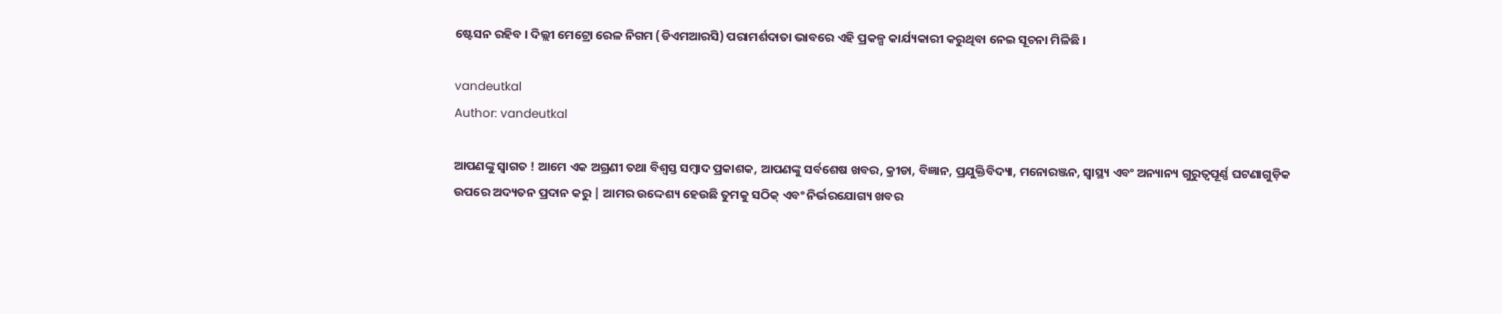ଷ୍ଟେସନ ରହିବ । ଦିଲ୍ଲୀ ମେଟ୍ରୋ ରେଳ ନିଗମ (ଡିଏମଆରସି) ପରାମର୍ଶଦାତା ଭାବରେ ଏହି ପ୍ରକଳ୍ପ କାର୍ଯ୍ୟକାରୀ କରୁଥିବା ନେଇ ସୂଚନା ମିଳିଛି ।

vandeutkal
Author: vandeutkal

ଆପଣଙ୍କୁ ସ୍ଵାଗତ ! ଆମେ ଏକ ଅଗ୍ରଣୀ ତଥା ବିଶ୍ୱସ୍ତ ସମ୍ବାଦ ପ୍ରକାଶକ, ଆପଣଙ୍କୁ ସର୍ବଶେଷ ଖବର, କ୍ରୀଡା, ବିଜ୍ଞାନ, ପ୍ରଯୁକ୍ତିବିଦ୍ୟା, ମନୋରଞ୍ଜନ, ସ୍ୱାସ୍ଥ୍ୟ ଏବଂ ଅନ୍ୟାନ୍ୟ ଗୁରୁତ୍ୱପୂର୍ଣ୍ଣ ଘଟଣାଗୁଡ଼ିକ ଉପରେ ଅଦ୍ୟତନ ପ୍ରଦାନ କରୁ | ଆମର ଉଦ୍ଦେଶ୍ୟ ହେଉଛି ତୁମକୁ ସଠିକ୍ ଏବଂ ନିର୍ଭରଯୋଗ୍ୟ ଖବର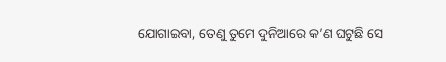ଯୋଗାଇବା, ତେଣୁ ତୁମେ ଦୁନିଆରେ କ’ଣ ଘଟୁଛି ସେ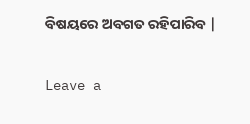ବିଷୟରେ ଅବଗତ ରହିପାରିବ |

Leave a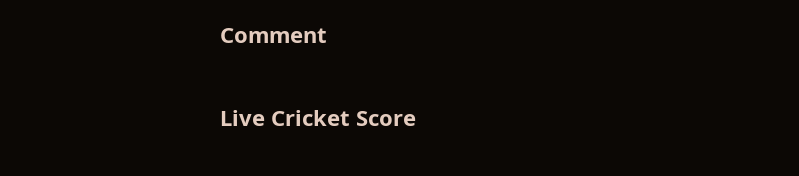Comment

Live Cricket Score